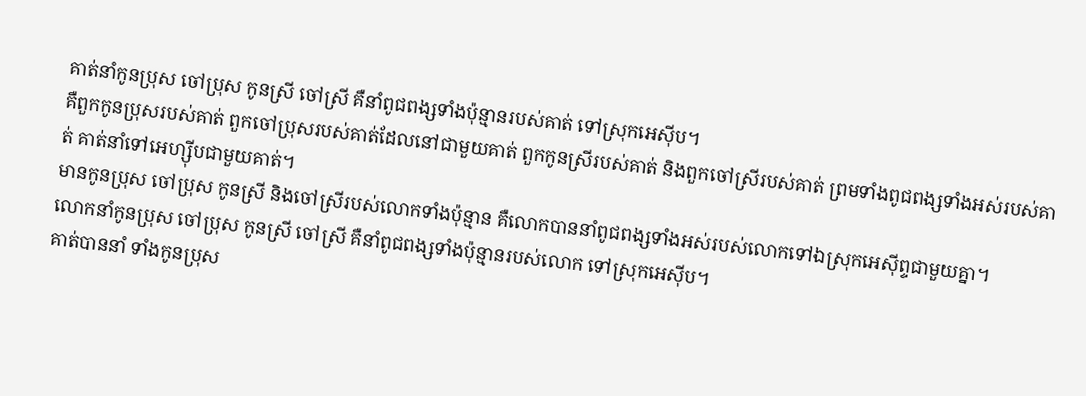គាត់នាំកូនប្រុស ចៅប្រុស កូនស្រី ចៅស្រី គឺនាំពូជពង្សទាំងប៉ុន្មានរបស់គាត់ ទៅស្រុកអេស៊ីប។
គឺពួកកូនប្រុសរបស់គាត់ ពួកចៅប្រុសរបស់គាត់ដែលនៅជាមួយគាត់ ពួកកូនស្រីរបស់គាត់ និងពួកចៅស្រីរបស់គាត់ ព្រមទាំងពូជពង្សទាំងអស់របស់គាត់ គាត់នាំទៅអេហ្ស៊ីបជាមួយគាត់។
មានកូនប្រុស ចៅប្រុស កូនស្រី និងចៅស្រីរបស់លោកទាំងប៉ុន្មាន គឺលោកបាននាំពូជពង្សទាំងអស់របស់លោកទៅឯស្រុកអេស៊ីព្ទជាមួយគ្នា។
លោកនាំកូនប្រុស ចៅប្រុស កូនស្រី ចៅស្រី គឺនាំពូជពង្សទាំងប៉ុន្មានរបស់លោក ទៅស្រុកអេស៊ីប។
គាត់បាននាំ ទាំងកូនប្រុស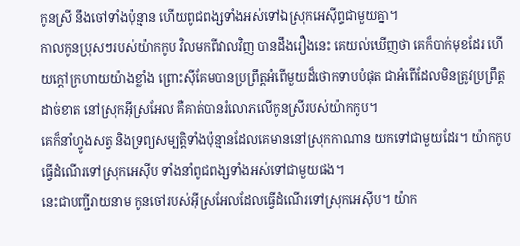កូនស្រី នឹងចៅទាំងប៉ុន្មាន ហើយពូជពង្សទាំងអស់ទៅឯស្រុកអេស៊ីព្ទជាមួយគ្នា។
កាលកូនប្រុសៗរបស់យ៉ាកកូប វិលមកពីវាលវិញ បានដឹងរឿងនេះ គេយល់ឃើញថា គេក៏បាក់មុខដែរ ហើយក្តៅក្រហាយយ៉ាងខ្លាំង ព្រោះស៊ីគែមបានប្រព្រឹត្តអំពើមួយដ៏ថោកទាបបំផុត ជាអំពើដែលមិនត្រូវប្រព្រឹត្តដាច់ខាត នៅស្រុកអ៊ីស្រអែល គឺគាត់បានរំលោភលើកូនស្រីរបស់យ៉ាកកូប។
គេក៏នាំហ្វូងសត្វ និងទ្រព្យសម្បត្តិទាំងប៉ុន្មានដែលគេមាននៅស្រុកកាណាន យកទៅជាមួយដែរ។ យ៉ាកកូបធ្វើដំណើរទៅស្រុកអេស៊ីប ទាំងនាំពូជពង្សទាំងអស់ទៅជាមួយផង។
នេះជាបញ្ជីរាយនាម កូនចៅរបស់អ៊ីស្រអែលដែលធ្វើដំណើរទៅស្រុកអេស៊ីប។ យ៉ាក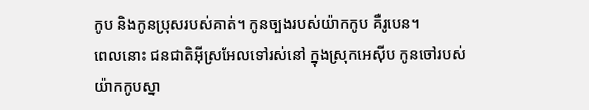កូប និងកូនប្រុសរបស់គាត់។ កូនច្បងរបស់យ៉ាកកូប គឺរូបេន។
ពេលនោះ ជនជាតិអ៊ីស្រអែលទៅរស់នៅ ក្នុងស្រុកអេស៊ីប កូនចៅរបស់យ៉ាកកូបស្នា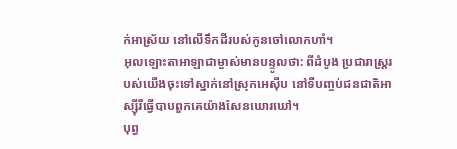ក់អាស្រ័យ នៅលើទឹកដីរបស់កូនចៅលោកហាំ។
អុលឡោះតាអាឡាជាម្ចាស់មានបន្ទូលថា: ពីដំបូង ប្រជារាស្ត្ររបស់យើងចុះទៅស្នាក់នៅស្រុកអេស៊ីប នៅទីបញ្ចប់ជនជាតិអាស្ស៊ីរីធ្វើបាបពួកគេយ៉ាងសែនឃោរឃៅ។
បុព្វ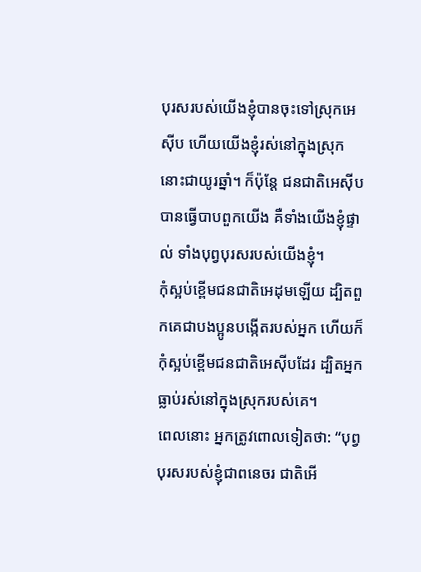បុរសរបស់យើងខ្ញុំបានចុះទៅស្រុកអេស៊ីប ហើយយើងខ្ញុំរស់នៅក្នុងស្រុកនោះជាយូរឆ្នាំ។ ក៏ប៉ុន្តែ ជនជាតិអេស៊ីបបានធ្វើបាបពួកយើង គឺទាំងយើងខ្ញុំផ្ទាល់ ទាំងបុព្វបុរសរបស់យើងខ្ញុំ។
កុំស្អប់ខ្ពើមជនជាតិអេដុមឡើយ ដ្បិតពួកគេជាបងប្អូនបង្កើតរបស់អ្នក ហើយក៏កុំស្អប់ខ្ពើមជនជាតិអេស៊ីបដែរ ដ្បិតអ្នកធ្លាប់រស់នៅក្នុងស្រុករបស់គេ។
ពេលនោះ អ្នកត្រូវពោលទៀតថា: “បុព្វបុរសរបស់ខ្ញុំជាពនេចរ ជាតិអើ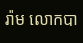រ៉ាម លោកបា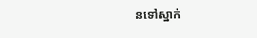នទៅស្នាក់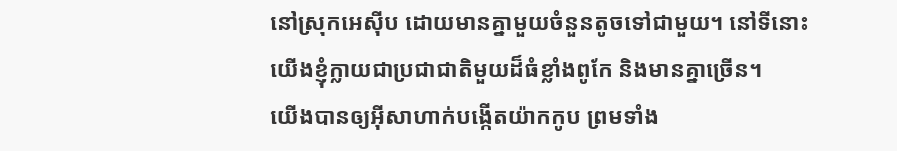នៅស្រុកអេស៊ីប ដោយមានគ្នាមួយចំនួនតូចទៅជាមួយ។ នៅទីនោះ យើងខ្ញុំក្លាយជាប្រជាជាតិមួយដ៏ធំខ្លាំងពូកែ និងមានគ្នាច្រើន។
យើងបានឲ្យអ៊ីសាហាក់បង្កើតយ៉ាកកូប ព្រមទាំង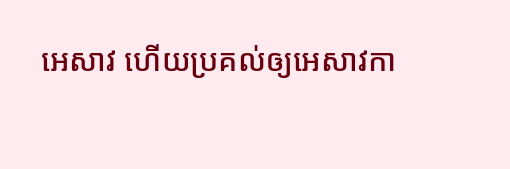អេសាវ ហើយប្រគល់ឲ្យអេសាវកា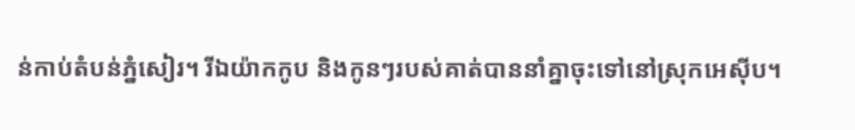ន់កាប់តំបន់ភ្នំសៀរ។ រីឯយ៉ាកកូប និងកូនៗរបស់គាត់បាននាំគ្នាចុះទៅនៅស្រុកអេស៊ីប។